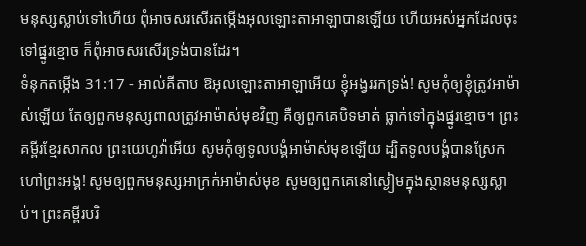មនុស្សស្លាប់ទៅហើយ ពុំអាចសរសើរតម្កើងអុលឡោះតាអាឡាបានឡើយ ហើយអស់អ្នកដែលចុះទៅផ្នូរខ្មោច ក៏ពុំអាចសរសើរទ្រង់បានដែរ។
ទំនុកតម្កើង 31:17 - អាល់គីតាប ឱអុលឡោះតាអាឡាអើយ ខ្ញុំអង្វររកទ្រង់! សូមកុំឲ្យខ្ញុំត្រូវអាម៉ាស់ឡើយ តែឲ្យពួកមនុស្សពាលត្រូវអាម៉ាស់មុខវិញ គឺឲ្យពួកគេបិទមាត់ ធ្លាក់ទៅក្នុងផ្នូរខ្មោច។ ព្រះគម្ពីរខ្មែរសាកល ព្រះយេហូវ៉ាអើយ សូមកុំឲ្យទូលបង្គំអាម៉ាស់មុខឡើយ ដ្បិតទូលបង្គំបានស្រែកហៅព្រះអង្គ! សូមឲ្យពួកមនុស្សអាក្រក់អាម៉ាស់មុខ សូមឲ្យពួកគេនៅស្ងៀមក្នុងស្ថានមនុស្សស្លាប់។ ព្រះគម្ពីរបរិ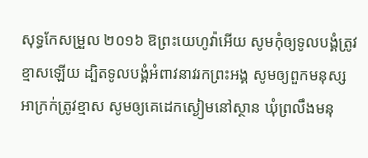សុទ្ធកែសម្រួល ២០១៦ ឱព្រះយេហូវ៉ាអើយ សូមកុំឲ្យទូលបង្គំត្រូវខ្មាសឡើយ ដ្បិតទូលបង្គំអំពាវនាវរកព្រះអង្គ សូមឲ្យពួកមនុស្សអាក្រក់ត្រូវខ្មាស សូមឲ្យគេដេកស្ងៀមនៅស្ថាន ឃុំព្រលឹងមនុ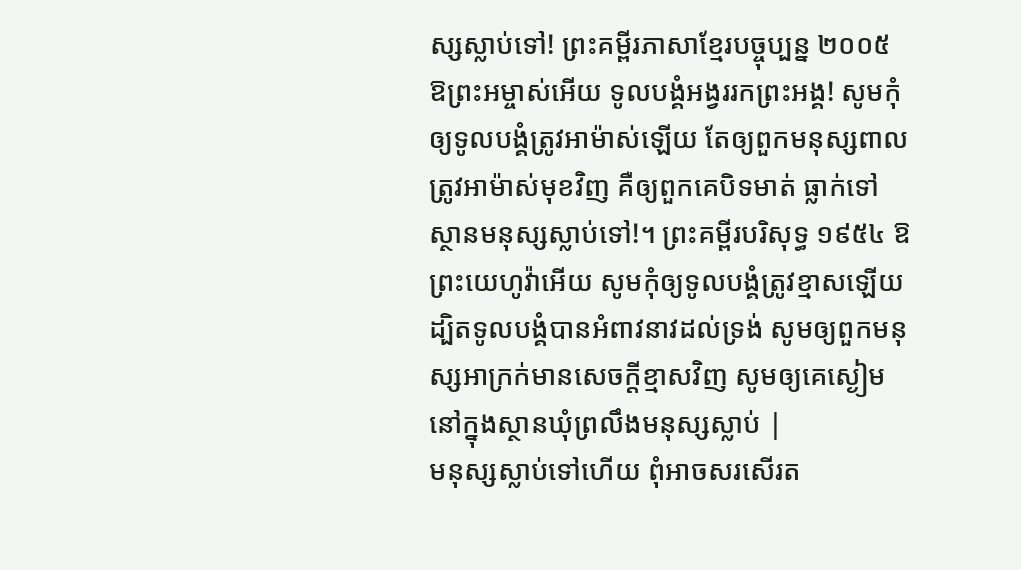ស្សស្លាប់ទៅ! ព្រះគម្ពីរភាសាខ្មែរបច្ចុប្បន្ន ២០០៥ ឱព្រះអម្ចាស់អើយ ទូលបង្គំអង្វររកព្រះអង្គ! សូមកុំឲ្យទូលបង្គំត្រូវអាម៉ាស់ឡើយ តែឲ្យពួកមនុស្សពាលត្រូវអាម៉ាស់មុខវិញ គឺឲ្យពួកគេបិទមាត់ ធ្លាក់ទៅស្ថានមនុស្សស្លាប់ទៅ!។ ព្រះគម្ពីរបរិសុទ្ធ ១៩៥៤ ឱព្រះយេហូវ៉ាអើយ សូមកុំឲ្យទូលបង្គំត្រូវខ្មាសឡើយ ដ្បិតទូលបង្គំបានអំពាវនាវដល់ទ្រង់ សូមឲ្យពួកមនុស្សអាក្រក់មានសេចក្ដីខ្មាសវិញ សូមឲ្យគេស្ងៀមនៅក្នុងស្ថានឃុំព្រលឹងមនុស្សស្លាប់ |
មនុស្សស្លាប់ទៅហើយ ពុំអាចសរសើរត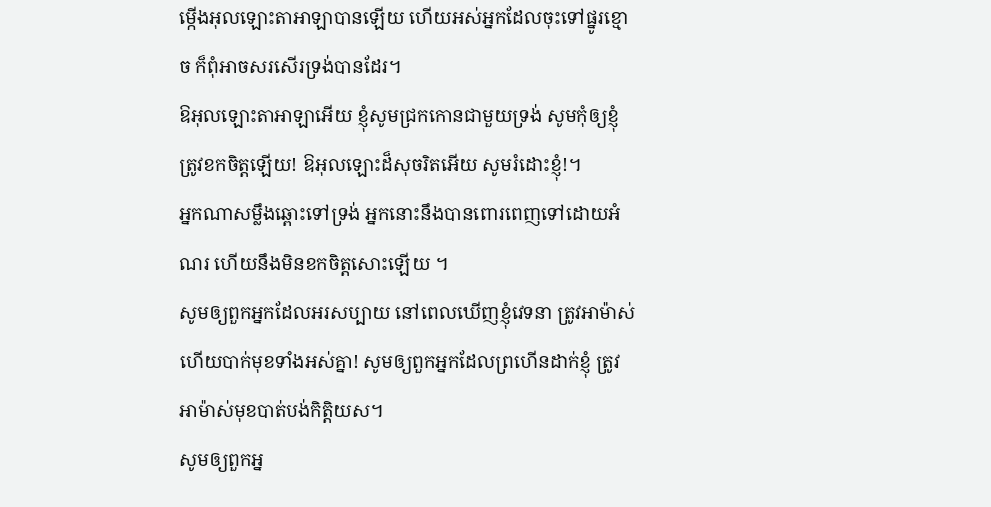ម្កើងអុលឡោះតាអាឡាបានឡើយ ហើយអស់អ្នកដែលចុះទៅផ្នូរខ្មោច ក៏ពុំអាចសរសើរទ្រង់បានដែរ។
ឱអុលឡោះតាអាឡាអើយ ខ្ញុំសូមជ្រកកោនជាមួយទ្រង់ សូមកុំឲ្យខ្ញុំត្រូវខកចិត្តឡើយ! ឱអុលឡោះដ៏សុចរិតអើយ សូមរំដោះខ្ញុំ!។
អ្នកណាសម្លឹងឆ្ពោះទៅទ្រង់ អ្នកនោះនឹងបានពោរពេញទៅដោយអំណរ ហើយនឹងមិនខកចិត្តសោះឡើយ ។
សូមឲ្យពួកអ្នកដែលអរសប្បាយ នៅពេលឃើញខ្ញុំវេទនា ត្រូវអាម៉ាស់ ហើយបាក់មុខទាំងអស់គ្នា! សូមឲ្យពួកអ្នកដែលព្រហើនដាក់ខ្ញុំ ត្រូវអាម៉ាស់មុខបាត់បង់កិត្តិយស។
សូមឲ្យពួកអ្ន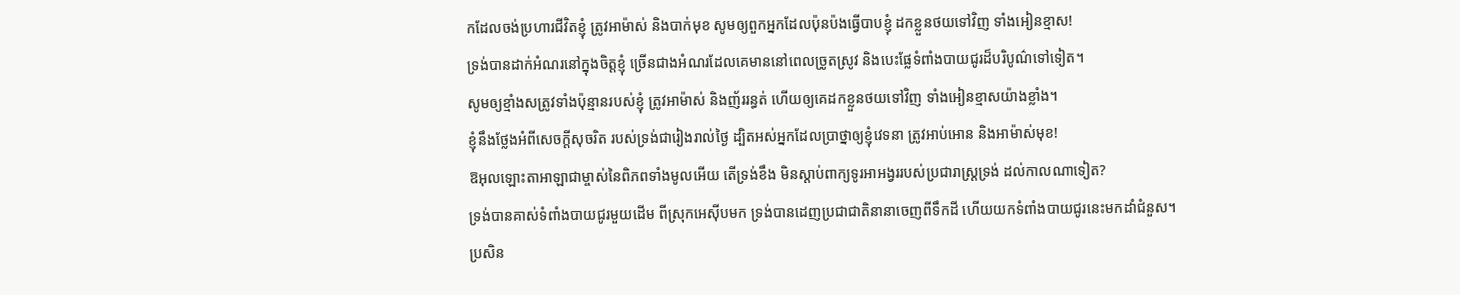កដែលចង់ប្រហារជីវិតខ្ញុំ ត្រូវអាម៉ាស់ និងបាក់មុខ សូមឲ្យពួកអ្នកដែលប៉ុនប៉ងធ្វើបាបខ្ញុំ ដកខ្លួនថយទៅវិញ ទាំងអៀនខ្មាស!
ទ្រង់បានដាក់អំណរនៅក្នុងចិត្តខ្ញុំ ច្រើនជាងអំណរដែលគេមាននៅពេលច្រូតស្រូវ និងបេះផ្លែទំពាំងបាយជូរដ៏បរិបូណ៌ទៅទៀត។
សូមឲ្យខ្មាំងសត្រូវទាំងប៉ុន្មានរបស់ខ្ញុំ ត្រូវអាម៉ាស់ និងញ័ររន្ធត់ ហើយឲ្យគេដកខ្លួនថយទៅវិញ ទាំងអៀនខ្មាសយ៉ាងខ្លាំង។
ខ្ញុំនឹងថ្លែងអំពីសេចក្ដីសុចរិត របស់ទ្រង់ជារៀងរាល់ថ្ងៃ ដ្បិតអស់អ្នកដែលប្រាថ្នាឲ្យខ្ញុំវេទនា ត្រូវអាប់អោន និងអាម៉ាស់មុខ!
ឱអុលឡោះតាអាឡាជាម្ចាស់នៃពិភពទាំងមូលអើយ តើទ្រង់ខឹង មិនស្ដាប់ពាក្យទូរអាអង្វររបស់ប្រជារាស្ត្រទ្រង់ ដល់កាលណាទៀត?
ទ្រង់បានគាស់ទំពាំងបាយជូរមួយដើម ពីស្រុកអេស៊ីបមក ទ្រង់បានដេញប្រជាជាតិនានាចេញពីទឹកដី ហើយយកទំពាំងបាយជូរនេះមកដាំជំនួស។
ប្រសិន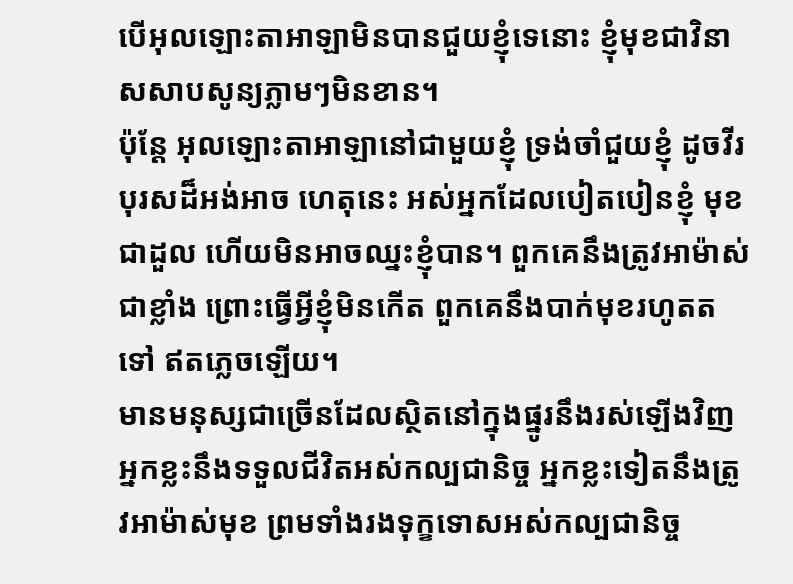បើអុលឡោះតាអាឡាមិនបានជួយខ្ញុំទេនោះ ខ្ញុំមុខជាវិនាសសាបសូន្យភ្លាមៗមិនខាន។
ប៉ុន្តែ អុលឡោះតាអាឡានៅជាមួយខ្ញុំ ទ្រង់ចាំជួយខ្ញុំ ដូចវីរបុរសដ៏អង់អាច ហេតុនេះ អស់អ្នកដែលបៀតបៀនខ្ញុំ មុខជាដួល ហើយមិនអាចឈ្នះខ្ញុំបាន។ ពួកគេនឹងត្រូវអាម៉ាស់ជាខ្លាំង ព្រោះធ្វើអ្វីខ្ញុំមិនកើត ពួកគេនឹងបាក់មុខរហូតតទៅ ឥតភ្លេចឡើយ។
មានមនុស្សជាច្រើនដែលស្ថិតនៅក្នុងផ្នូរនឹងរស់ឡើងវិញ អ្នកខ្លះនឹងទទួលជីវិតអស់កល្បជានិច្ច អ្នកខ្លះទៀតនឹងត្រូវអាម៉ាស់មុខ ព្រមទាំងរងទុក្ខទោសអស់កល្បជានិច្ច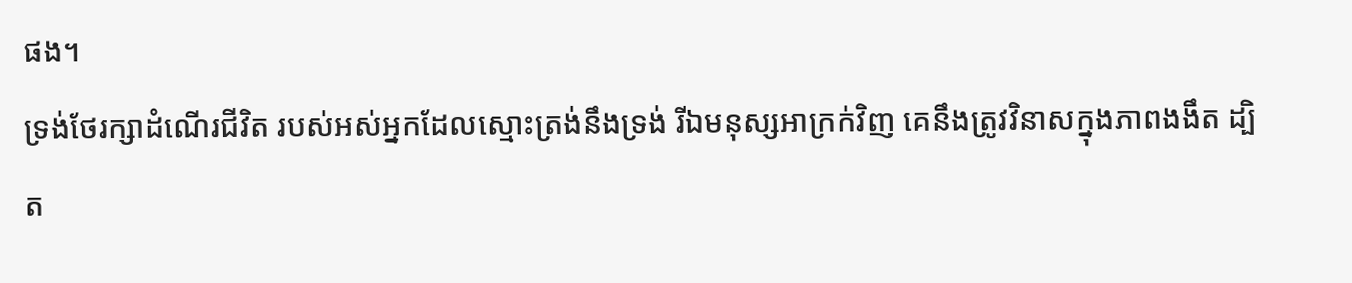ផង។
ទ្រង់ថែរក្សាដំណើរជីវិត របស់អស់អ្នកដែលស្មោះត្រង់នឹងទ្រង់ រីឯមនុស្សអាក្រក់វិញ គេនឹងត្រូវវិនាសក្នុងភាពងងឹត ដ្បិត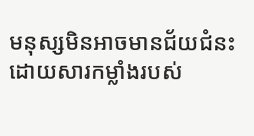មនុស្សមិនអាចមានជ័យជំនះ ដោយសារកម្លាំងរបស់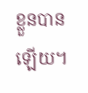ខ្លួនបានឡើយ។